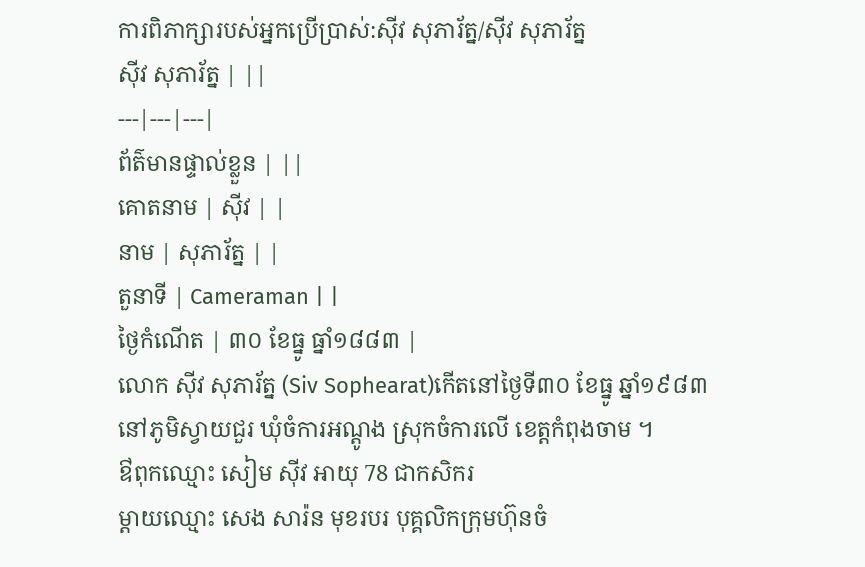ការពិភាក្សារបស់អ្នកប្រើប្រាស់:ស៊ីវ សុភារ័ត្ន/ស៊ីវ សុភារ័ត្ន
ស៊ីវ សុភារ័ត្ន | ||
---|---|---|
ព័ត៌មានផ្ទាល់ខ្លួន | ||
គោតនាម | ស៊ីវ | |
នាម | សុភារ័ត្ន | |
តួនាទី | Cameraman | |
ថ្ងៃកំណើត | ៣០ ខែធ្នូ ធ្នាំ១៨៨៣ |
លោក ស៊ីវ សុភារ័ត្ន (Siv Sophearat)កើតនៅថ្ងៃទី៣០ ខែធ្នូ ឆ្នាំ១៩៨៣ នៅភូមិស្វាយជួរ ឃុំចំការអណ្តូង ស្រុកចំការលើ ខេត្តកំពុងចាម ។
ឳពុកឈ្មោះ សៀម ស៊ីវ អាយុ 78 ជាកសិករ
ម្តាយឈ្មោះ សេង សារ៉ន មុខរបរ បុគ្គលិកក្រុមហ៊ុនចំ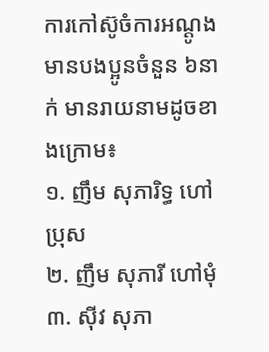ការកៅស៊ូចំការអណ្តូង
មានបងប្អូនចំនួន ៦នាក់ មានរាយនាមដូចខាងក្រោម៖
១. ញឹម សុភារិទ្ធ ហៅប្រុស
២. ញឹម សុភារី ហៅមុំ
៣. ស៊ីវ សុភា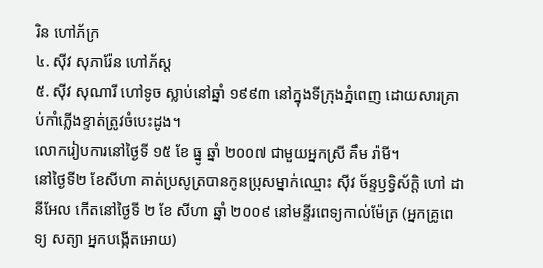រិន ហៅភ័ក្រ
៤. ស៊ីវ សុភារ៉ែន ហៅភ័ស្ត
៥. ស៊ីវ សុណារី ហៅទូច ស្លាប់នៅឆ្នាំ ១៩៩៣ នៅក្នុងទីក្រុងភ្នំពេញ ដោយសារគ្រាប់កាំភ្លើងខ្ទាត់ត្រូវចំបេះដូង។
លោករៀបការនៅថ្ងៃទី ១៥ ខែ ធ្នូ ឆ្នាំ ២០០៧ ជាមួយអ្នកស្រី គឹម រ៉ាមី។
នៅថ្ងៃទី២ ខែសីហា គាត់ប្រសូត្របានកូនប្រុសម្នាក់ឈ្មោះ ស៊ីវ ច័ន្ទឫទ្វិស័ក្តិ ហៅ ដានីអែល កើតនៅថ្ងៃទី ២ ខែ សីហា ឆ្នាំ ២០០៩ នៅមន្ទីរពេទ្យកាល់ម៉ែត្រ (អ្នកគ្រូពេទ្យ សត្យា អ្នកបង្កើតអោយ)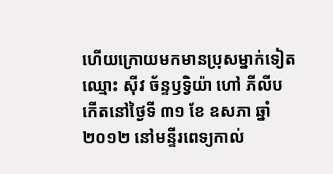ហើយក្រោយមកមានប្រុសម្នាក់ទៀតឈ្មោះ ស៊ីវ ច័ន្ទឫទ្វិយ៉ា ហៅ ភីលីប កើតនៅថ្ងៃទី ៣១ ខែ ឧសភា ឆ្នាំ២០១២ នៅមន្ទីរពេទ្យកាល់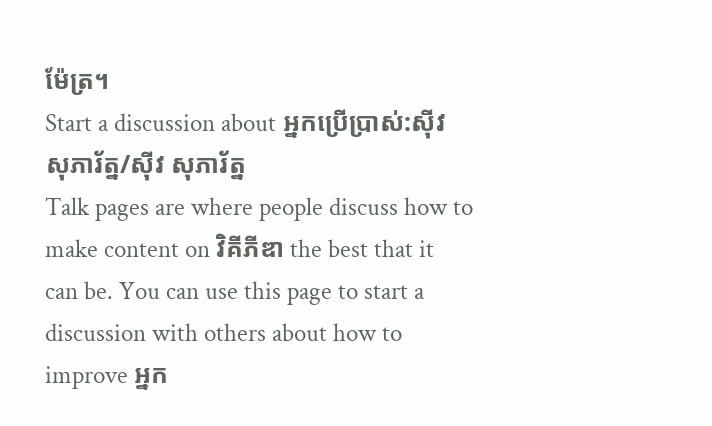ម៉ែត្រ។
Start a discussion about អ្នកប្រើប្រាស់:ស៊ីវ សុភារ័ត្ន/ស៊ីវ សុភារ័ត្ន
Talk pages are where people discuss how to make content on វិគីភីឌា the best that it can be. You can use this page to start a discussion with others about how to improve អ្នក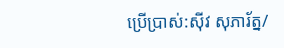ប្រើប្រាស់:ស៊ីវ សុភារ័ត្ន/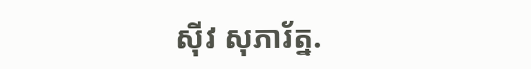ស៊ីវ សុភារ័ត្ន.